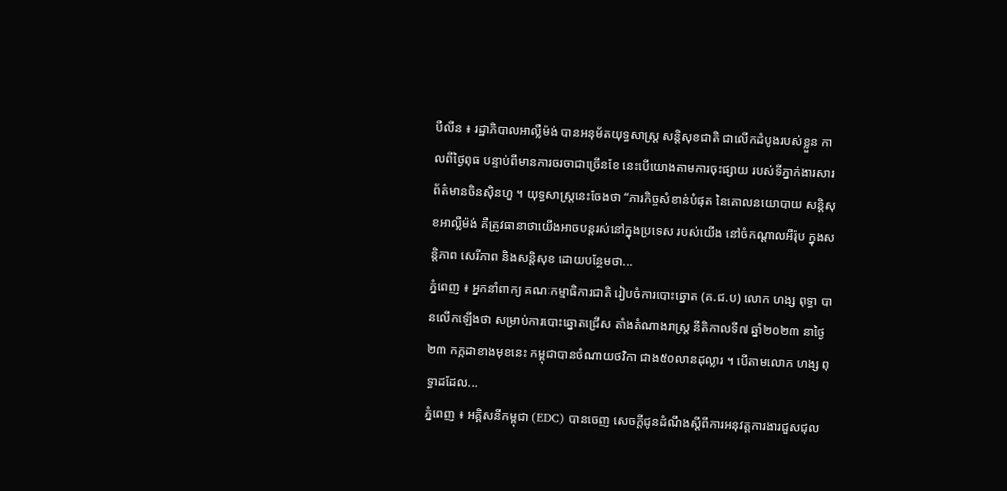បឺលីន ៖ រដ្ឋាភិបាលអាល្លឺម៉ង់ បានអនុម័តយុទ្ធសាស្ត្រ សន្តិសុខជាតិ ជាលើកដំបូងរបស់ខ្លួន កាលពីថ្ងៃពុធ បន្ទាប់ពីមានការចរចាជាច្រើនខែ នេះបើយោងតាមការចុះផ្សាយ របស់ទីភ្នាក់ងារសារព័ត៌មានចិនស៊ិនហួ ។ យុទ្ធសាស្ត្រនេះចែងថា “ភារកិច្ចសំខាន់បំផុត នៃគោលនយោបាយ សន្តិសុខអាល្លឺម៉ង់ គឺត្រូវធានាថាយើងអាចបន្តរស់នៅក្នុងប្រទេស របស់យើង នៅចំកណ្តាលអឺរ៉ុប ក្នុងសន្តិភាព សេរីភាព និងសន្តិសុខ ដោយបន្ថែមថា...
ភ្នំពេញ ៖ អ្នកនាំពាក្យ គណៈកម្មាធិការជាតិ រៀបចំការបោះឆ្នោត (គ.ជ.ប) លោក ហង្ស ពុទ្ធា បានលើកឡើងថា សម្រាប់ការបោះឆ្នោតជ្រើស តាំងតំណាងរាស្ត្រ នីតិកាលទី៧ ឆ្នាំ២០២៣ នាថ្ងៃ២៣ កក្កដាខាងមុខនេះ កម្ពុជាបានចំណាយថវិកា ជាង៥០លានដុល្លារ ។ បើតាមលោក ហង្ស ពុទ្ធាដដែល...
ភ្នំពេញ ៖ អគ្គិសនីកម្ពុជា (EDC) បានចេញ សេចក្តីជូនដំណឹងស្តីពីការអនុវត្តការងារជួសជុល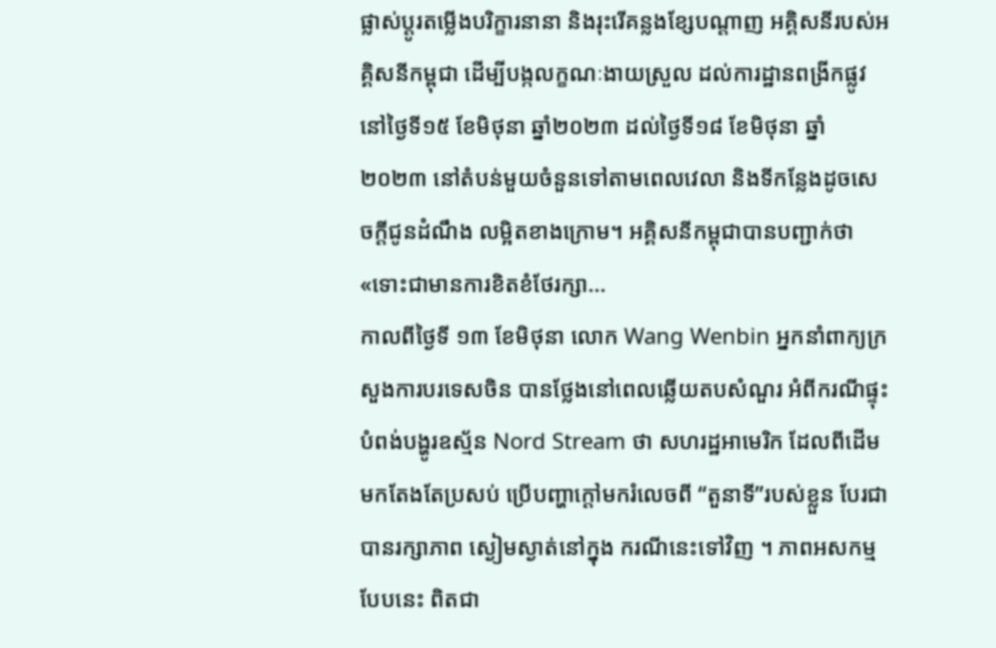ផ្លាស់ប្តូរតម្លើងបរិក្ខារនានា និងរុះរើគន្លងខ្សែបណ្តាញ អគ្គិសនីរបស់អគ្គិសនីកម្ពុជា ដើម្បីបង្កលក្ខណៈងាយស្រួល ដល់ការដ្ឋានពង្រីកផ្លូវ នៅថ្ងៃទី១៥ ខែមិថុនា ឆ្នាំ២០២៣ ដល់ថ្ងៃទី១៨ ខែមិថុនា ឆ្នាំ២០២៣ នៅតំបន់មួយចំនួនទៅតាមពេលវេលា និងទីកន្លែងដូចសេចក្តីជូនដំណឹង លម្អិតខាងក្រោម។ អគ្គិសនីកម្ពុជាបានបញ្ជាក់ថា «ទោះជាមានការខិតខំថែរក្សា...
កាលពីថ្ងៃទី ១៣ ខែមិថុនា លោក Wang Wenbin អ្នកនាំពាក្យក្រសួងការបរទេសចិន បានថ្លែងនៅពេលឆ្លើយតបសំណួរ អំពីករណីផ្ទុះបំពង់បង្ហូរឧស្ម័ន Nord Stream ថា សហរដ្ឋអាមេរិក ដែលពីដើមមកតែងតែប្រសប់ ប្រើបញ្ហាក្តៅមករំលេចពី “តួនាទី”របស់ខ្លួន បែរជាបានរក្សាភាព ស្ងៀមស្ងាត់នៅក្នុង ករណីនេះទៅវិញ ។ ភាពអសកម្មបែបនេះ ពិតជា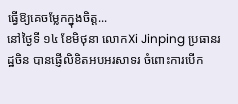ធ្វើឱ្យគេចម្លែកក្នុងចិត្ត...
នៅថ្ងៃទី ១៤ ខែមិថុនា លោកXi Jinping ប្រធានរដ្ឋចិន បានផ្ញើលិខិតអបអរសាទរ ចំពោះការបើក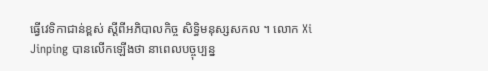ធ្វើវេទិកាជាន់ខ្ពស់ ស្តីពីអភិបាលកិច្ច សិទ្ធិមនុស្សសកល ។ លោក Xi Jinping បានលើកឡើងថា នាពេលបច្ចុប្បន្ន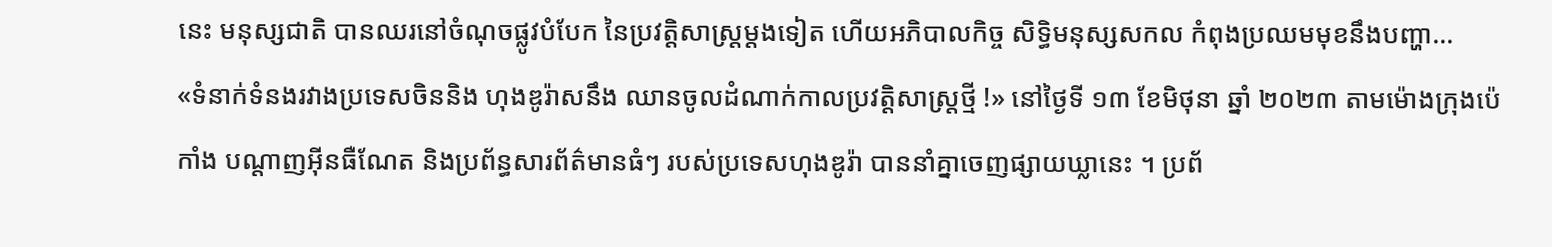នេះ មនុស្សជាតិ បានឈរនៅចំណុចផ្លូវបំបែក នៃប្រវត្តិសាស្ត្រម្តងទៀត ហើយអភិបាលកិច្ច សិទ្ធិមនុស្សសកល កំពុងប្រឈមមុខនឹងបញ្ហា...
«ទំនាក់ទំនងរវាងប្រទេសចិននិង ហុងឌូរ៉ាសនឹង ឈានចូលដំណាក់កាលប្រវត្តិសាស្ត្រថ្មី !» នៅថ្ងៃទី ១៣ ខែមិថុនា ឆ្នាំ ២០២៣ តាមម៉ោងក្រុងប៉េកាំង បណ្តាញអ៊ីនធឺណែត និងប្រព័ន្ធសារព័ត៌មានធំៗ របស់ប្រទេសហុងឌូរ៉ា បាននាំគ្នាចេញផ្សាយឃ្លានេះ ។ ប្រព័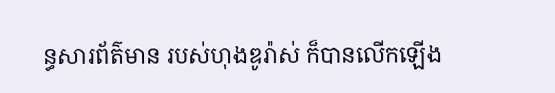ន្ធសារព័ត៌មាន របស់ហុងឌូរ៉ាស់ ក៏បានលើកឡើង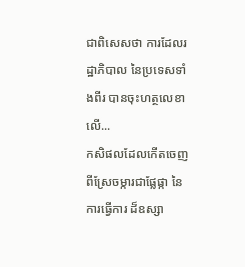ជាពិសេសថា ការដែលរដ្ឋាភិបាល នៃប្រទេសទាំងពីរ បានចុះហត្ថលេខាលើ...
កសិផលដែលកើតចេញ ពីស្រែចម្ការជាផ្លែផ្កា នៃការធ្វើការ ដ៏ឧស្សា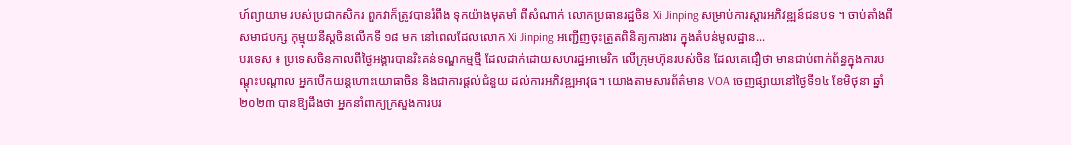ហ៍ព្យាយាម របស់ប្រជាកសិករ ពួកវាក៏ត្រូវបានរំពឹង ទុកយ៉ាងមុតមាំ ពីសំណាក់ លោកប្រធានរដ្ឋចិន Xi Jinping សម្រាប់ការស្តារអភិវឌ្ឍន៍ជនបទ ។ ចាប់តាំងពីសមាជបក្ស កុម្មុយនីស្តចិនលើកទី ១៨ មក នៅពេលដែលលោក Xi Jinping អញ្ជើញចុះត្រួតពិនិត្យការងារ ក្នុងតំបន់មូលដ្ឋាន...
បរទេស ៖ ប្រទេសចិនកាលពីថ្ងៃអង្គារបានរិះគន់ទណ្ឌកម្មថ្មី ដែលដាក់ដោយសហរដ្ឋអាមេរិក លើក្រុមហ៊ុនរបស់ចិន ដែលគេជឿថា មានជាប់ពាក់ព័ន្ធក្នុងការបណ្តុះបណ្តាល អ្នកបើកយន្តហោះយោធាចិន និងជាការផ្តល់ជំនួយ ដល់ការអភិវឌ្ឍអាវុធ។ យោងតាមសារព័ត៌មាន VOA ចេញផ្សាយនៅថ្ងៃទី១៤ ខែមិថុនា ឆ្នាំ២០២៣ បានឱ្យដឹងថា អ្នកនាំពាក្យក្រសួងការបរ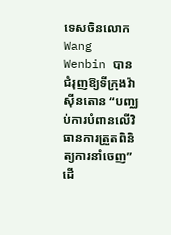ទេសចិនលោក Wang Wenbin បានជំរុញឱ្យទីក្រុងវ៉ាស៊ីនតោន “បញ្ឈប់ការបំពានលើវិធានការត្រួតពិនិត្យការនាំចេញ” ដើ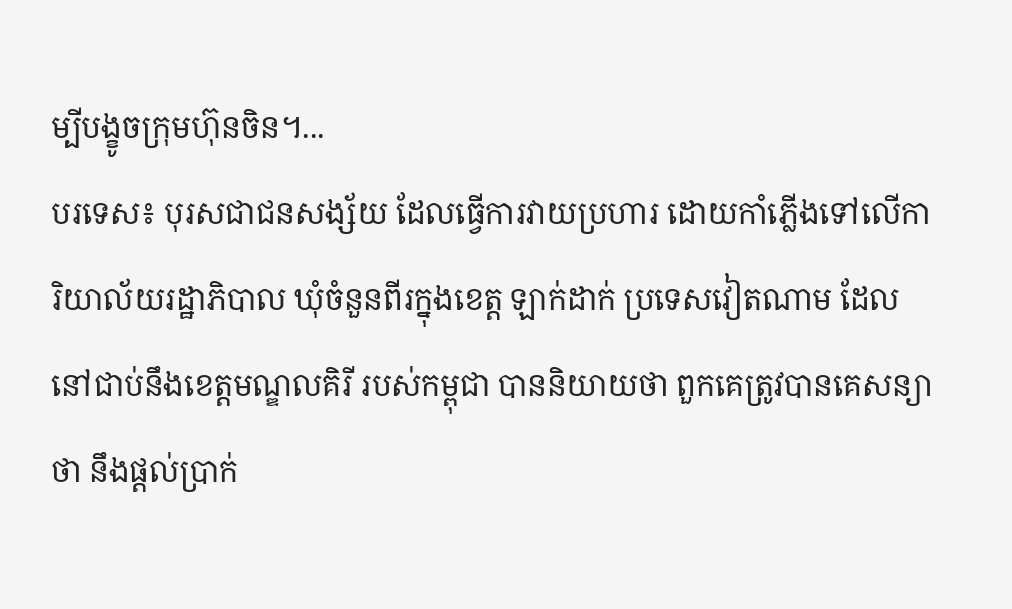ម្បីបង្ខូចក្រុមហ៊ុនចិន។...
បរទេស៖ បុរសជាជនសង្ស័យ ដែលធ្វើការវាយប្រហារ ដោយកាំភ្លើងទៅលើការិយាល័យរដ្ឋាភិបាល ឃុំចំនួនពីរក្នុងខេត្ត ឡាក់ដាក់ ប្រទេសវៀតណាម ដែលនៅជាប់នឹងខេត្តមណ្ឌលគិរី របស់កម្ពុជា បាននិយាយថា ពួកគេត្រូវបានគេសន្យាថា នឹងផ្តល់ប្រាក់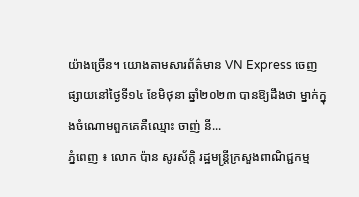យ៉ាងច្រើន។ យោងតាមសារព័ត៌មាន VN Express ចេញផ្សាយនៅថ្ងៃទី១៤ ខែមិថុនា ឆ្នាំ២០២៣ បានឱ្យដឹងថា ម្នាក់ក្នុងចំណោមពួកគេគឺឈ្មោះ ចាញ់ នី...
ភ្នំពេញ ៖ លោក ប៉ាន សូរស័ក្តិ រដ្ឋមន្រ្តីក្រសួងពាណិជ្ជកម្ម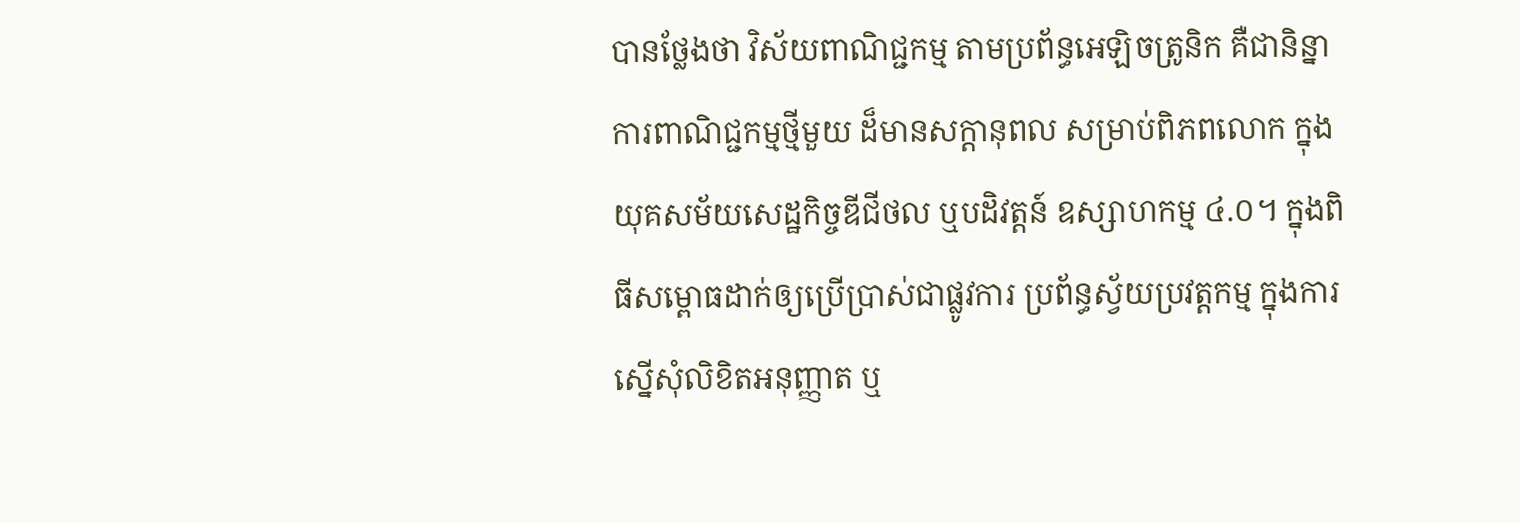បានថ្លែងថា វិស័យពាណិជ្ជកម្ម តាមប្រព័ន្ធអេឡិចត្រូនិក គឺជានិន្នាការពាណិជ្ជកម្មថ្មីមួយ ដ៏មានសក្តានុពល សម្រាប់ពិភពលោក ក្នុងយុគសម័យសេដ្ឋកិច្ចឌីជីថល ឬបដិវត្តន៍ ឧស្សាហកម្ម ៤.០។ ក្នុងពិធីសម្ពោធដាក់ឲ្យប្រើប្រាស់ជាផ្លូវការ ប្រព័ន្ធស្វ័យប្រវត្តកម្ម ក្នុងការស្នើសុំលិខិតអនុញ្ញាត ឬ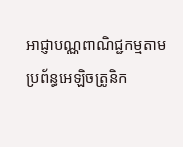អាជ្ញាបណ្ណពាណិជ្ជកម្មតាមប្រព័ន្ធអេឡិចត្រូនិក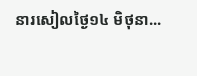នារសៀលថ្ងៃ១៤ មិថុនា...